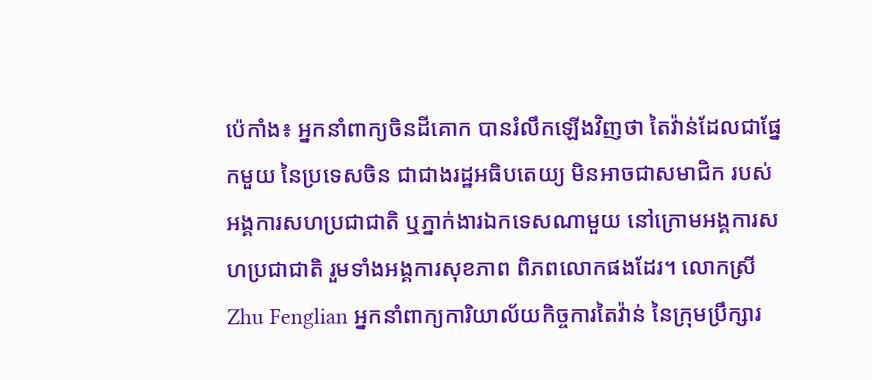ប៉េកាំង៖ អ្នកនាំពាក្យចិនដីគោក បានរំលឹកឡើងវិញថា តៃវ៉ាន់ដែលជាផ្នែកមួយ នៃប្រទេសចិន ជាជាងរដ្ឋអធិបតេយ្យ មិនអាចជាសមាជិក របស់អង្គការសហប្រជាជាតិ ឬភ្នាក់ងារឯកទេសណាមួយ នៅក្រោមអង្គការសហប្រជាជាតិ រួមទាំងអង្គការសុខភាព ពិភពលោកផងដែរ។ លោកស្រី Zhu Fenglian អ្នកនាំពាក្យការិយាល័យកិច្ចការតៃវ៉ាន់ នៃក្រុមប្រឹក្សារ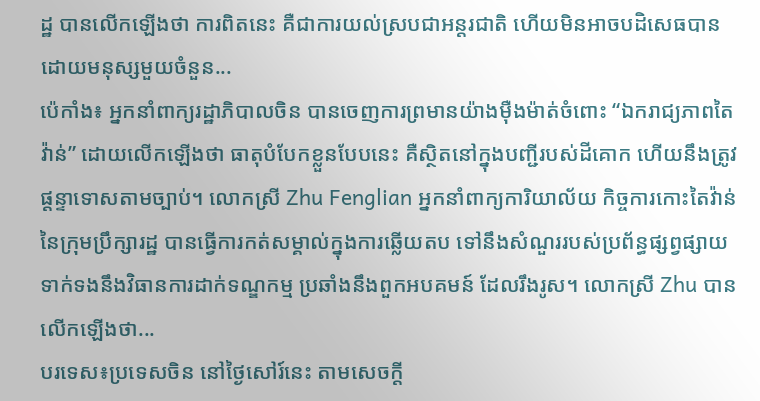ដ្ឋ បានលើកឡើងថា ការពិតនេះ គឺជាការយល់ស្របជាអន្តរជាតិ ហើយមិនអាចបដិសេធបាន ដោយមនុស្សមួយចំនួន...
ប៉េកាំង៖ អ្នកនាំពាក្យរដ្ឋាភិបាលចិន បានចេញការព្រមានយ៉ាងម៉ឺងម៉ាត់ចំពោះ “ឯករាជ្យភាពតៃវ៉ាន់” ដោយលើកឡើងថា ធាតុបំបែកខ្លួនបែបនេះ គឺស្ថិតនៅក្នុងបញ្ជីរបស់ដីគោក ហើយនឹងត្រូវផ្តន្ទាទោសតាមច្បាប់។ លោកស្រី Zhu Fenglian អ្នកនាំពាក្យការិយាល័យ កិច្ចការកោះតៃវ៉ាន់ នៃក្រុមប្រឹក្សារដ្ឋ បានធ្វើការកត់សម្គាល់ក្នុងការឆ្លើយតប ទៅនឹងសំណួររបស់ប្រព័ន្ធផ្សព្វផ្សាយ ទាក់ទងនឹងវិធានការដាក់ទណ្ឌកម្ម ប្រឆាំងនឹងពួកអបគមន៍ ដែលរឹងរូស។ លោកស្រី Zhu បានលើកឡើងថា...
បរទេស៖ប្រទេសចិន នៅថ្ងៃសៅរ៍នេះ តាមសេចក្តី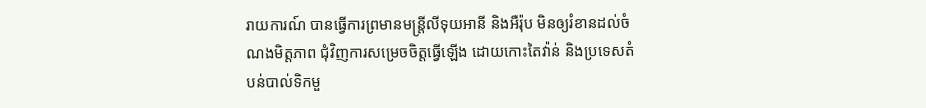រាយការណ៍ បានធ្វើការព្រមានមន្ត្រីលីទុយអានី និងអឺរ៉ុប មិនឲ្យរំខានដល់ចំណងមិត្តភាព ជុំវិញការសម្រេចចិត្តធ្វើឡើង ដោយកោះតៃវ៉ាន់ និងប្រទេសតំបន់បាល់ទិកមួ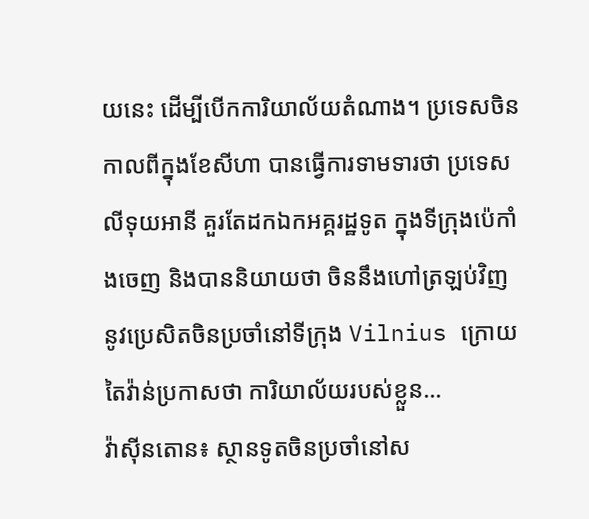យនេះ ដើម្បីបើកការិយាល័យតំណាង។ ប្រទេសចិន កាលពីក្នុងខែសីហា បានធ្វើការទាមទារថា ប្រទេសលីទុយអានី គួរតែដកឯកអគ្គរដ្ឋទូត ក្នុងទីក្រុងប៉េកាំងចេញ និងបាននិយាយថា ចិននឹងហៅត្រឡប់វិញ នូវប្រេសិតចិនប្រចាំនៅទីក្រុង Vilnius ក្រោយតៃវ៉ាន់ប្រកាសថា ការិយាល័យរបស់ខ្លួន...
វ៉ាស៊ីនតោន៖ ស្ថានទូតចិនប្រចាំនៅស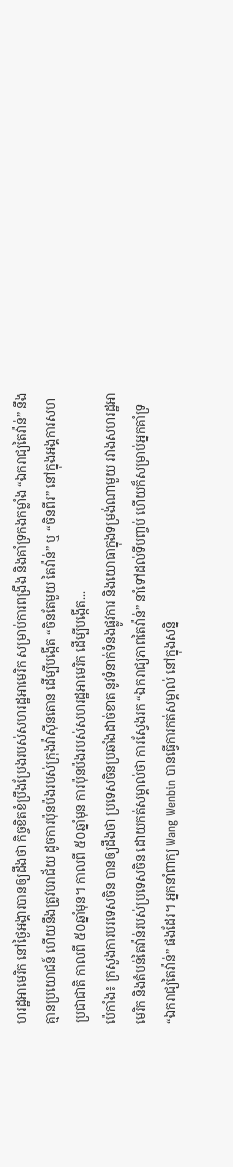ហរដ្ឋអាមេរិក នៅថ្ងៃអង្គារបានឲ្យដឹងថា កិច្ចខិតខំប្រឹងប្រែងរបស់សហរដ្ឋអាមេរិក សម្រាប់ការពង្រឹង និងគាំទ្រកងកម្លាំង “ឯករាជ្យតៃវ៉ាន់” នឹងគ្មានប្រយោជន៍ ហើយនឹងត្រូវបរាជ័យ ដូចការប៉ុនប៉ងរបស់ក្រុងវ៉ាស៊ីនតោន ដើម្បីបង្កើត “ចិនតែមួយ តៃវ៉ាន់” ឬ “ចិនពីរ” នៅក្នុងអង្គការសហប្រជាជាតិ កាលពី ៥០ឆ្នាំមុន។ កាលពី ៥០ឆ្នាំមុន ការប៉ុនប៉ងរបស់សហរដ្ឋអាមេរិក ដើម្បីបង្កើត...
ប៉េកាំង៖ ក្រសួងការបរទេសចិន បានឲ្យដឹងថា ប្រទេសចិនប្រឆាំងដាច់ខាត នូវទំនាក់ទំនងផ្លូវការ និងយោធាក្នុងទម្រង់ណាមួយ រវាងសហរដ្ឋអាមេរិក និងតំបន់តៃវ៉ាន់របស់ប្រទេសចិន ដោយកត់សម្គាល់ថា ការស្វែងរក “ឯករាជ្យភាពតៃវ៉ាន់” នាំទៅដល់ទីបញ្ចប់ ហើយក៏សម្រាប់អ្នកគាំទ្រ “ឯករាជ្យតៃវ៉ាន់” ផងដែរ។ អ្នកនាំពាក្យ Wang Wenbin បានធ្វើការកត់សម្គាល់ នៅក្នុងសន្និ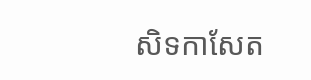សិទកាសែត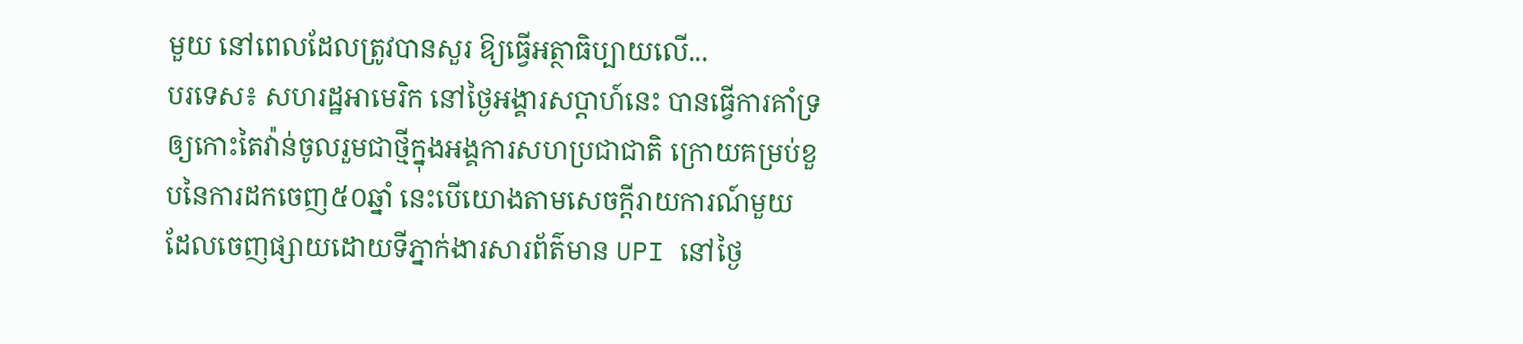មួយ នៅពេលដែលត្រូវបានសួរ ឱ្យធ្វើអត្ថាធិប្បាយលើ...
បរទេស៖ សហរដ្ឋអាមេរិក នៅថ្ងៃអង្គារសប្ដាហ៍នេះ បានធ្វើការគាំទ្រឲ្យកោះតៃវ៉ាន់ចូលរួមជាថ្មីក្នុងអង្គការសហប្រជាជាតិ ក្រោយគម្រប់ខួបនៃការដកចេញ៥០ឆ្នាំ នេះបើយោងតាមសេចក្តីរាយការណ៍មួយ ដែលចេញផ្សាយដោយទីភ្នាក់ងារសារព័ត៌មាន UPI នៅថ្ងៃ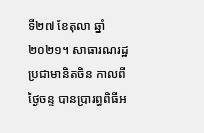ទី២៧ ខែតុលា ឆ្នាំ២០២១។ សាធារណរដ្ឋប្រជាមានិតចិន កាលពីថ្ងៃចន្ទ បានប្រារព្ធពិធីអ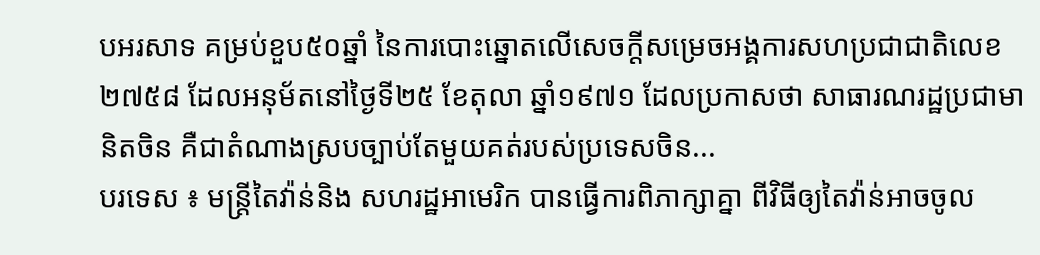បអរសាទ គម្រប់ខួប៥០ឆ្នាំ នៃការបោះឆ្នោតលើសេចក្តីសម្រេចអង្គការសហប្រជាជាតិលេខ២៧៥៨ ដែលអនុម័តនៅថ្ងៃទី២៥ ខែតុលា ឆ្នាំ១៩៧១ ដែលប្រកាសថា សាធារណរដ្ឋប្រជាមានិតចិន គឺជាតំណាងស្របច្បាប់តែមួយគត់របស់ប្រទេសចិន...
បរទេស ៖ មន្ត្រីតៃវ៉ាន់និង សហរដ្ឋអាមេរិក បានធ្វើការពិភាក្សាគ្នា ពីវិធីឲ្យតៃវ៉ាន់អាចចូល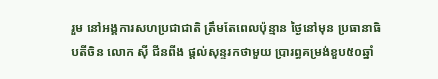រួម នៅអង្គការសហប្រជាជាតិ ត្រឹមតែពេលប៉ុន្មាន ថ្ងៃនៅមុន ប្រធានាធិបតីចិន លោក ស៊ី ជីនពីង ផ្តល់សុន្ទរកថាមួយ ប្រារព្ធគម្រង់ខួប៥០ឆ្នាំ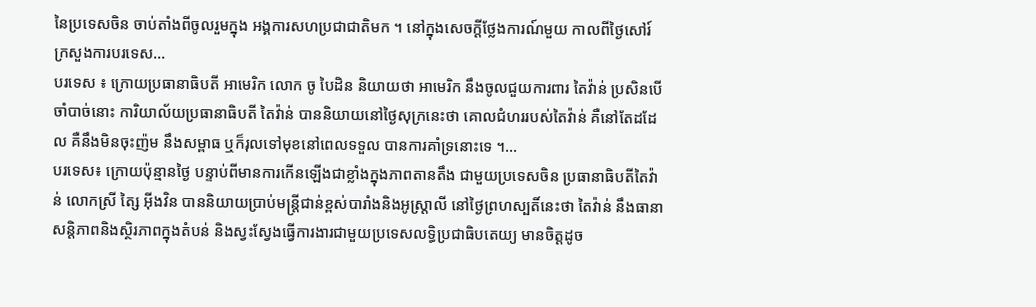នៃប្រទេសចិន ចាប់តាំងពីចូលរួមក្នុង អង្គការសហប្រជាជាតិមក ។ នៅក្នុងសេចក្តីថ្លែងការណ៍មួយ កាលពីថ្ងៃសៅរ៍ ក្រសួងការបរទេស...
បរទេស ៖ ក្រោយប្រធានាធិបតី អាមេរិក លោក ចូ បៃដិន និយាយថា អាមេរិក នឹងចូលជួយការពារ តៃវ៉ាន់ ប្រសិនបើចាំបាច់នោះ ការិយាល័យប្រធានាធិបតី តៃវ៉ាន់ បាននិយាយនៅថ្ងៃសុក្រនេះថា គោលជំហររបស់តៃវ៉ាន់ គឺនៅតែដដែល គឺនឹងមិនចុះញ៉ម នឹងសម្ពាធ ឬក៏រុលទៅមុខនៅពេលទទួល បានការគាំទ្រនោះទេ ។...
បរទេស៖ ក្រោយប៉ុន្មានថ្ងៃ បន្ទាប់ពីមានការកើនឡើងជាខ្លាំងក្នុងភាពតានតឹង ជាមួយប្រទេសចិន ប្រធានាធិបតីតៃវ៉ាន់ លោកស្រី ត្សៃ អ៊ីងវិន បាននិយាយប្រាប់មន្ត្រីជាន់ខ្ពស់បារាំងនិងអូស្ត្រាលី នៅថ្ងៃព្រហស្បតិ៍នេះថា តៃវ៉ាន់ នឹងធានាសន្តិភាពនិងស្ថិរភាពក្នុងតំបន់ និងស្វះស្វែងធ្វើការងារជាមួយប្រទេសលទ្ធិប្រជាធិបតេយ្យ មានចិត្តដូច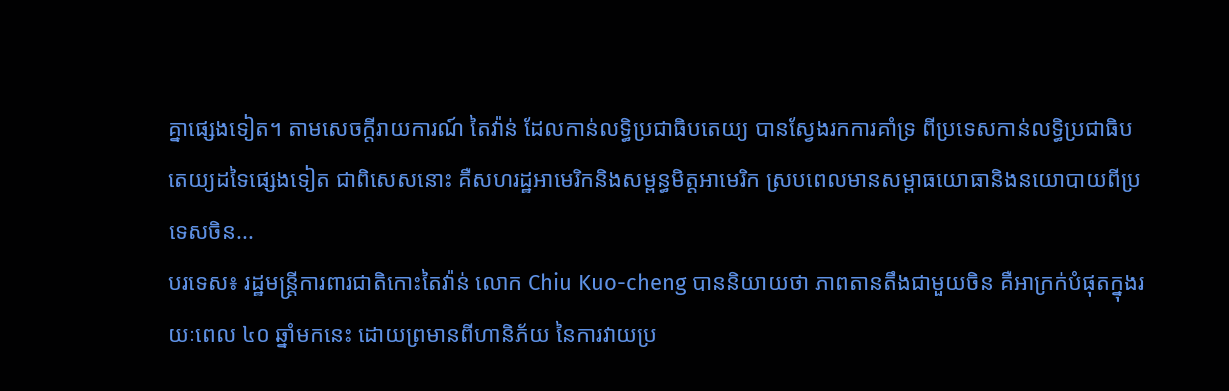គ្នាផ្សេងទៀត។ តាមសេចក្តីរាយការណ៍ តៃវ៉ាន់ ដែលកាន់លទ្ធិប្រជាធិបតេយ្យ បានស្វែងរកការគាំទ្រ ពីប្រទេសកាន់លទ្ធិប្រជាធិបតេយ្យដទៃផ្សេងទៀត ជាពិសេសនោះ គឺសហរដ្ឋអាមេរិកនិងសម្ពន្ធមិត្តអាមេរិក ស្របពេលមានសម្ពាធយោធានិងនយោបាយពីប្រទេសចិន...
បរទេស៖ រដ្ឋមន្ត្រីការពារជាតិកោះតៃវ៉ាន់ លោក Chiu Kuo-cheng បាននិយាយថា ភាពតានតឹងជាមួយចិន គឺអាក្រក់បំផុតក្នុងរយៈពេល ៤០ ឆ្នាំមកនេះ ដោយព្រមានពីហានិភ័យ នៃការវាយប្រ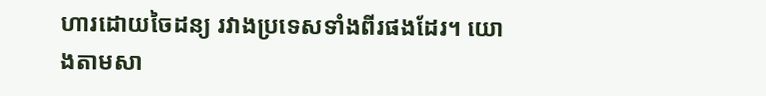ហារដោយចៃដន្យ រវាងប្រទេសទាំងពីរផងដែរ។ យោងតាមសា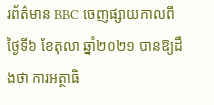រព័ត៌មាន BBC ចេញផ្សាយកាលពីថ្ងៃទី៦ ខែតុលា ឆ្នាំ២០២១ បានឱ្យដឹងថា ការអត្ថាធិ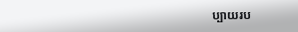ប្បាយរប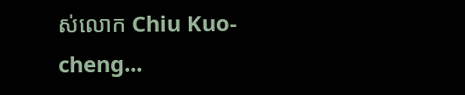ស់លោក Chiu Kuo-cheng...